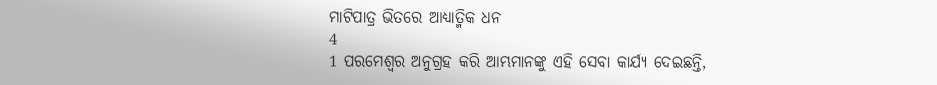ମାଟିପାତ୍ର ଭିତରେ ଆଧ୍ୟାତ୍ମିକ ଧନ
4
1 ପରମେଶ୍ୱର ଅନୁଗ୍ରହ କରି ଆମ୍ଭମାନଙ୍କୁ ଏହି ସେବା କାର୍ଯ୍ୟ ଦେଇଛନ୍ତି,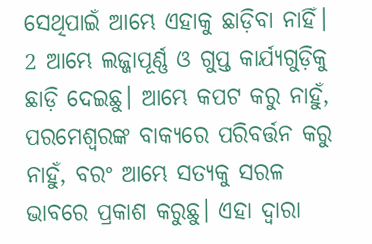ସେଥିପାଇଁ ଆମ୍ଭେ ଏହାକୁ ଛାଡ଼ିବା ନାହିଁ।
2 ଆମ୍ଭେ ଲଜ୍ଜାପୂର୍ଣ୍ଣ ଓ ଗୁପ୍ତ କାର୍ଯ୍ୟଗୁଡ଼ିକୁ ଛାଡ଼ି ଦେଇଛୁ। ଆମ୍ଭେ କପଟ କରୁ ନାହୁଁ, ପରମେଶ୍ୱରଙ୍କ ବାକ୍ୟରେ ପରିବର୍ତ୍ତନ କରୁ ନାହୁଁ, ବରଂ ଆମ୍ଭେ ସତ୍ୟକୁ ସରଳ ଭାବରେ ପ୍ରକାଶ କରୁଛୁ। ଏହା ଦ୍ୱାରା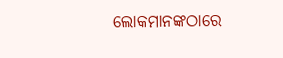ଲୋକମାନଙ୍କଠାରେ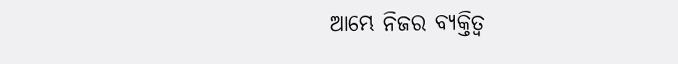ଆମ୍ଭେ ନିଜର ବ୍ୟକ୍ତିତ୍ୱ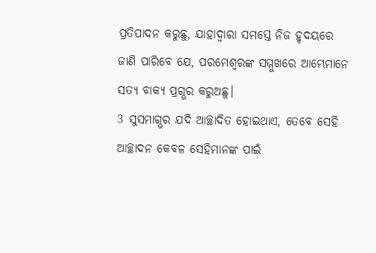ପ୍ରତିପାଦନ କରୁଛୁ, ଯାହାଦ୍ୱାରା ସମସ୍ତେ ନିଜ ହୃଦୟରେ ଜାଣି ପାରିବେ ଯେ, ପରମେଶ୍ୱରଙ୍କ ସମ୍ମୁଖରେ ଆମ୍ଭେମାନେ ସତ୍ୟ ବାକ୍ୟ ପ୍ରଗ୍ଭର କରୁଅଛୁ।
3 ସୁସମାଗ୍ଭର ଯଦି ଆଚ୍ଛାଦିତ ହୋଇଥାଏ, ତେବେ ସେହି ଆଚ୍ଛାଦନ କେବଳ ସେହିମାନଙ୍କ ପାଇଁ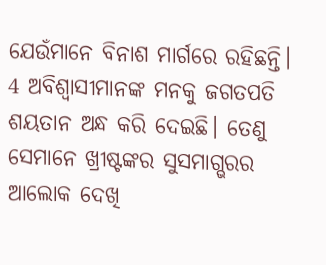ଯେଉଁମାନେ ବିନାଶ ମାର୍ଗରେ ରହିଛନ୍ତି।
4 ଅବିଶ୍ୱାସୀମାନଙ୍କ ମନକୁ ଜଗତପତି ଶୟତାନ ଅନ୍ଧ କରି ଦେଇଛି। ତେଣୁ ସେମାନେ ଖ୍ରୀଷ୍ଟଙ୍କର ସୁସମାଗ୍ଭରର ଆଲୋକ ଦେଖି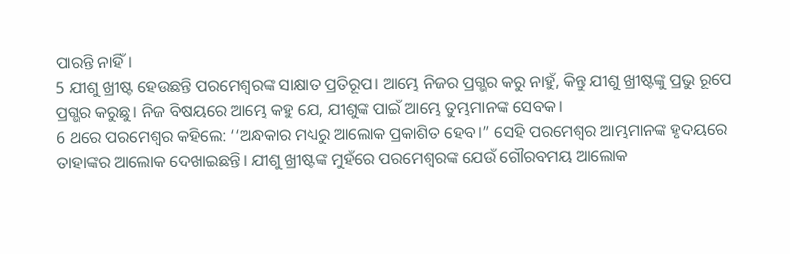ପାରନ୍ତି ନାହିଁ।
5 ଯୀଶୁ ଖ୍ରୀଷ୍ଟ ହେଉଛନ୍ତି ପରମେଶ୍ୱରଙ୍କ ସାକ୍ଷାତ ପ୍ରତିରୂପ। ଆମ୍ଭେ ନିଜର ପ୍ରଗ୍ଭର କରୁ ନାହୁଁ, କିନ୍ତୁ ଯୀଶୁ ଖ୍ରୀଷ୍ଟଙ୍କୁ ପ୍ରଭୁ ରୂପେ ପ୍ରଗ୍ଭର କରୁଛୁ। ନିଜ ବିଷୟରେ ଆମ୍ଭେ କହୁ ଯେ, ଯୀଶୁଙ୍କ ପାଇଁ ଆମ୍ଭେ ତୁମ୍ଭମାନଙ୍କ ସେବକ।
6 ଥରେ ପରମେଶ୍ୱର କହିଲେ: ‘‘ଅନ୍ଧକାର ମଧ୍ୟରୁ ଆଲୋକ ପ୍ରକାଶିତ ହେବ।” ସେହି ପରମେଶ୍ୱର ଆମ୍ଭମାନଙ୍କ ହୃଦୟରେ ତାହାଙ୍କର ଆଲୋକ ଦେଖାଇଛନ୍ତି। ଯୀଶୁ ଖ୍ରୀଷ୍ଟଙ୍କ ମୁହଁରେ ପରମେଶ୍ୱରଙ୍କ ଯେଉଁ ଗୌରବମୟ ଆଲୋକ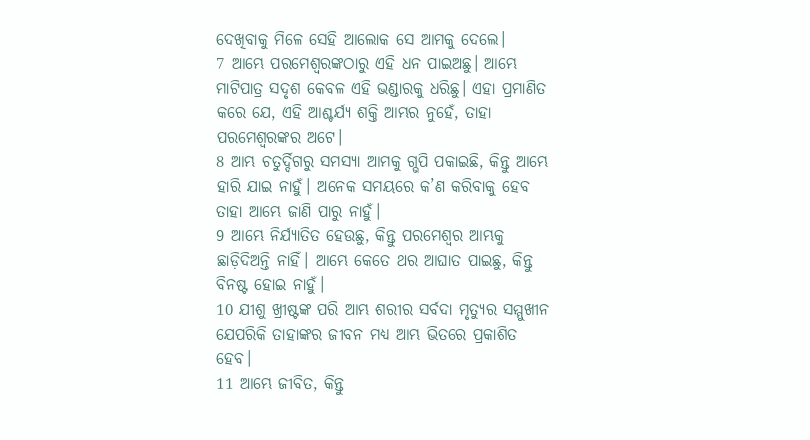ଦେଖିବାକୁ ମିଳେ ସେହି ଆଲୋକ ସେ ଆମକୁ ଦେଲେ।
7 ଆମ୍ଭେ ପରମେଶ୍ୱରଙ୍କଠାରୁ ଏହି ଧନ ପାଇଅଛୁ। ଆମ୍ଭେ ମାଟିପାତ୍ର ସଦୃଶ କେବଳ ଏହି ଭଣ୍ଡାରକୁ ଧରିଛୁ। ଏହା ପ୍ରମାଣିତ କରେ ଯେ, ଏହି ଆଶ୍ଚର୍ଯ୍ୟ ଶକ୍ତି ଆମ୍ଭର ନୁହେଁ, ତାହା ପରମେଶ୍ୱରଙ୍କର ଅଟେ।
8 ଆମ୍ଭ ଚତୁର୍ଦ୍ଦିଗରୁ ସମସ୍ୟା ଆମକୁ ଗ୍ଭପି ପକାଇଛି, କିନ୍ତୁ ଆମ୍ଭେ ହାରି ଯାଇ ନାହୁଁ। ଅନେକ ସମୟରେ କ’ଣ କରିବାକୁ ହେବ ତାହା ଆମ୍ଭେ ଜାଣି ପାରୁ ନାହୁଁ।
9 ଆମ୍ଭେ ନିର୍ଯ୍ୟାତିତ ହେଉଛୁ, କିନ୍ତୁ ପରମେଶ୍ୱର ଆମ୍ଭକୁ ଛାଡ଼ିଦିଅନ୍ତି ନାହିଁ। ଆମ୍ଭେ କେତେ ଥର ଆଘାତ ପାଇଛୁ, କିନ୍ତୁ ବିନଷ୍ଟ ହୋଇ ନାହୁଁ।
10 ଯୀଶୁ ଖ୍ରୀଷ୍ଟଙ୍କ ପରି ଆମ୍ଭ ଶରୀର ସର୍ବଦା ମୃତ୍ୟୁର ସମ୍ମୁଖୀନ ଯେପରିକି ତାହାଙ୍କର ଜୀବନ ମଧ୍ୟ ଆମ୍ଭ ଭିତରେ ପ୍ରକାଶିତ ହେବ।
11 ଆମ୍ଭେ ଜୀବିତ, କିନ୍ତୁ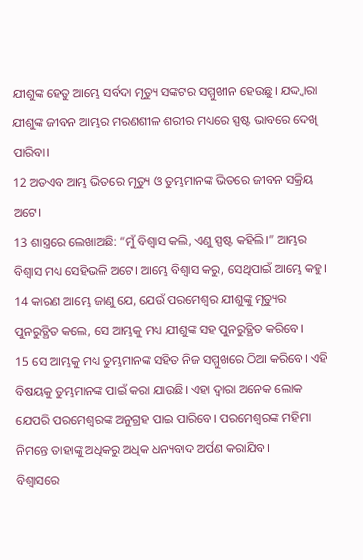ଯୀଶୁଙ୍କ ହେତୁ ଆମ୍ଭେ ସର୍ବଦା ମୃତ୍ୟୁ ସଙ୍କଟର ସମ୍ମୁଖୀନ ହେଉଛୁ। ଯଦ୍ଦ୍ୱାରା ଯୀଶୁଙ୍କ ଜୀବନ ଆମ୍ଭର ମରଣଶୀଳ ଶରୀର ମଧ୍ୟରେ ସ୍ପଷ୍ଟ ଭାବରେ ଦେଖି ପାରିବା।
12 ଅତଏବ ଆମ୍ଭ ଭିତରେ ମୃତ୍ୟୁ ଓ ତୁମ୍ଭମାନଙ୍କ ଭିତରେ ଜୀବନ ସକ୍ରିୟ ଅଟେ।
13 ଶାସ୍ତ୍ରରେ ଲେଖାଅଛି: “ମୁଁ ବିଶ୍ୱାସ କଲି, ଏଣୁ ସ୍ପଷ୍ଟ କହିଲି।” ଆମ୍ଭର ବିଶ୍ୱାସ ମଧ୍ୟ ସେହିଭଳି ଅଟେ। ଆମ୍ଭେ ବିଶ୍ୱାସ କରୁ, ସେଥିପାଇଁ ଆମ୍ଭେ କହୁ।
14 କାରଣ ଆମ୍ଭେ ଜାଣୁ ଯେ, ଯେଉଁ ପରମେଶ୍ୱର ଯୀଶୁଙ୍କୁ ମୃତ୍ୟୁର ପୁନରୁତ୍ଥିତ କଲେ, ସେ ଆମ୍ଭକୁ ମଧ୍ୟ ଯୀଶୁଙ୍କ ସହ ପୁନରୁତ୍ଥିତ କରିବେ।
15 ସେ ଆମ୍ଭକୁ ମଧ୍ୟ ତୁମ୍ଭମାନଙ୍କ ସହିତ ନିଜ ସମ୍ମୁଖରେ ଠିଆ କରିବେ। ଏହି ବିଷୟକୁ ତୁମ୍ଭମାନଙ୍କ ପାଇଁ କରା ଯାଉଛି। ଏହା ଦ୍ୱାରା ଅନେକ ଲୋକ ଯେପରି ପରମେଶ୍ୱରଙ୍କ ଅନୁଗ୍ରହ ପାଇ ପାରିବେ। ପରମେଶ୍ୱରଙ୍କ ମହିମା ନିମନ୍ତେ ତାହାଙ୍କୁ ଅଧିକରୁ ଅଧିକ ଧନ୍ୟବାଦ ଅର୍ପଣ କରାଯିବ।
ବିଶ୍ୱାସରେ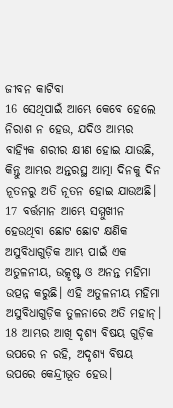ଜୀବନ କାଟିବା
16 ସେଥିପାଇଁ ଆମ୍ଭେ କେବେ ହେଲେ ନିରାଶ ନ ହେଉ, ଯଦିଓ ଆମ୍ଭର ବାହ୍ୟିକ ଶରୀର କ୍ଷୀଣ ହୋଇ ଯାଉଛି, କିନ୍ତୁ ଆମ୍ଭର ଅନ୍ତରସ୍ଥ ଆତ୍ମା ଦିନକୁ ଦିନ ନୂତନରୁ ଅତି ନୂତନ ହୋଇ ଯାଉଅଛି।
17 ବର୍ତ୍ତମାନ ଆମ୍ଭେ ସମ୍ମୁଖୀନ ହେଉଥିବା ଛୋଟ ଛୋଟ କ୍ଷଣିକ ଅସୁବିଧାଗୁଡ଼ିକ ଆମ୍ଭ ପାଇଁ ଏକ ଅତୁଳନୀୟ, ଉତ୍କୃଷ୍ଟ ଓ ଅନନ୍ତ ମହିମା ଉତ୍ପନ୍ନ କରୁଛି। ଏହି ଅତୁଳନୀୟ ମହିମା ଅସୁବିଧାଗୁଡ଼ିକ ତୁଳନାରେ ଅତି ମହାନ୍।
18 ଆମ୍ଭର ଆଖି ଦୃଶ୍ୟ ବିଷୟ ଗୁଡ଼ିକ ଉପରେ ନ ରହି, ଅଦୃଶ୍ୟ ବିଷୟ ଉପରେ କେନ୍ଦ୍ରୀଭୂତ ହେଉ।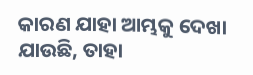କାରଣ ଯାହା ଆମ୍ଭକୁ ଦେଖା ଯାଉଛି, ତାହା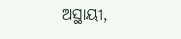ଅସ୍ଥାୟୀ,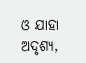ଓ ଯାହା ଅଦୃଶ୍ୟ,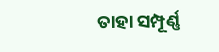ତାହା ସମ୍ପୂର୍ଣ୍ଣ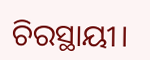ଚିରସ୍ଥାୟୀ।